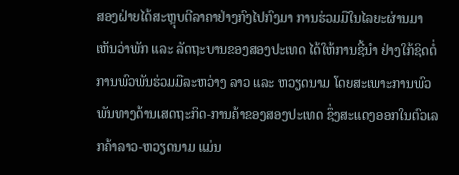ສອງຝ່າຍໄດ້ສະຫຼຸບຕີລາຄາຢ່າງກົງໄປກົງມາ ການຮ່ວມມືໃນໄລຍະຜ່ານມາ ເຫັນວ່າພັກ ແລະ ລັດຖະບານຂອງສອງປະເທດ ໄດ້ໃຫ້ການຊີ້ນໍາ ຢ່າງໃກ້ຊິດຕໍ່ການພົວພັນຮ່ວມມືລະຫວ່າງ ລາວ ແລະ ຫວຽດນາມ ໂດຍສະເພາະການພົວພັນທາງດ້ານເສດຖະກິດ-ການຄ້າຂອງສອງປະເທດ ຊຶ່ງສະແດງອອກໃນຕົວເລກຄ້າລາວ-ຫວຽດນາມ ແມ່ນ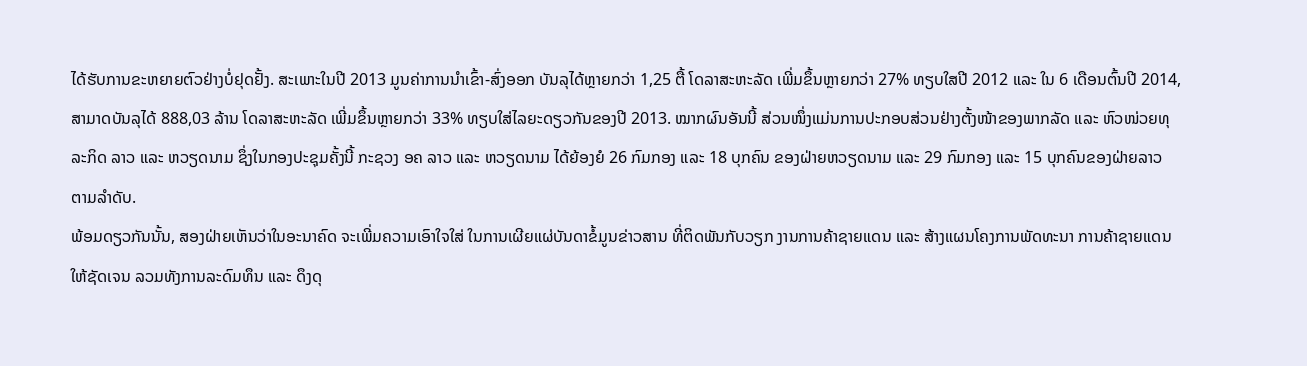ໄດ້ຮັບການຂະຫຍາຍຕົວຢ່າງບໍ່ຢຸດຢັ້ງ. ສະເພາະໃນປີ 2013 ມູນຄ່າການນຳເຂົ້າ-ສົ່ງອອກ ບັນລຸໄດ້ຫຼາຍກວ່າ 1,25 ຕື້ ໂດລາສະຫະລັດ ເພີ່ມຂຶ້ນຫຼາຍກວ່າ 27% ທຽບໃສປີ 2012 ແລະ ໃນ 6 ເດືອນຕົ້ນປີ 2014, ສາມາດບັນລຸໄດ້ 888,03 ລ້ານ ໂດລາສະຫະລັດ ເພີ່ມຂຶ້ນຫຼາຍກວ່າ 33% ທຽບໃສ່ໄລຍະດຽວກັນຂອງປີ 2013. ໝາກຜົນອັນນີ້ ສ່ວນໜຶ່ງແມ່ນການປະກອບສ່ວນຢ່າງຕັ້ງໜ້າຂອງພາກລັດ ແລະ ຫົວໜ່ວຍທຸລະກິດ ລາວ ແລະ ຫວຽດນາມ ຊຶ່ງໃນກອງປະຊຸມຄັ້ງນີ້ ກະຊວງ ອຄ ລາວ ແລະ ຫວຽດນາມ ໄດ້ຍ້ອງຍໍ 26 ກົມກອງ ແລະ 18 ບຸກຄົນ ຂອງຝ່າຍຫວຽດນາມ ແລະ 29 ກົມກອງ ແລະ 15 ບຸກຄົນຂອງຝ່າຍລາວ ຕາມລໍາດັບ.
ພ້ອມດຽວກັນນັ້ນ, ສອງຝ່າຍເຫັນວ່າໃນອະນາຄົດ ຈະເພີ່ມຄວາມເອົາໃຈໃສ່ ໃນການເຜີຍແຜ່ບັນດາຂໍ້ມູນຂ່າວສານ ທີ່ຕິດພັນກັບວຽກ ງານການຄ້າຊາຍແດນ ແລະ ສ້າງແຜນໂຄງການພັດທະນາ ການຄ້າຊາຍແດນໃຫ້ຊັດເຈນ ລວມທັງການລະດົມທຶນ ແລະ ດຶງດຸ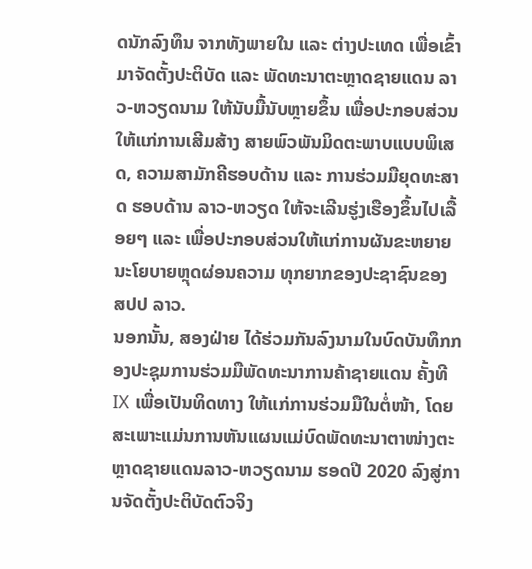ດນັກລົງທຶນ ຈາກທັງພາຍໃນ ແລະ ຕ່າງປະເທດ ເພື່ອເຂົ້າມາຈັດຕັ້ງປະຕິບັດ ແລະ ພັດທະນາຕະຫຼາດຊາຍແດນ ລາວ-ຫວຽດນາມ ໃຫ້ນັບມື້ນັບຫຼາຍຂຶ້ນ ເພື່ອປະກອບສ່ວນໃຫ້ແກ່ການເສີມສ້າງ ສາຍພົວພັນມິດຕະພາບແບບພິເສດ, ຄວາມສາມັກຄີຮອບດ້ານ ແລະ ການຮ່ວມມືຍຸດທະສາດ ຮອບດ້ານ ລາວ-ຫວຽດ ໃຫ້ຈະເລີນຮູ່ງເຮືອງຂຶ້ນໄປເລື້ອຍໆ ແລະ ເພື່ອປະກອບສ່ວນໃຫ້ແກ່ການຜັນຂະຫຍາຍນະໂຍບາຍຫຼຸດຜ່ອນຄວາມ ທຸກຍາກຂອງປະຊາຊົນຂອງ ສປປ ລາວ.
ນອກນັ້ນ, ສອງຝ່າຍ ໄດ້ຮ່ວມກັນລົງນາມໃນບົດບັນທຶກກອງປະຊຸມການຮ່ວມມືພັດທະນາການຄ້າຊາຍແດນ ຄັ້ງທີ IX ເພື່ອເປັນທິດທາງ ໃຫ້ແກ່ການຮ່ວມມືໃນຕໍ່ໜ້າ, ໂດຍສະເພາະແມ່ນການຫັນແຜນແມ່ບົດພັດທະນາຕາໜ່າງຕະຫຼາດຊາຍແດນລາວ-ຫວຽດນາມ ຮອດປີ 2020 ລົງສູ່ການຈັດຕັ້ງປະຕິບັດຕົວຈິງ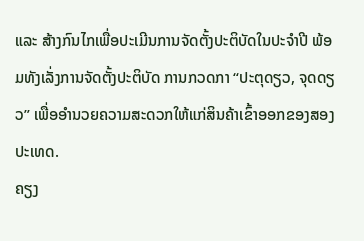ແລະ ສ້າງກົນໄກເພື່ອປະເມີນການຈັດຕັ້ງປະຕິບັດໃນປະຈໍາປີ ພ້ອມທັງເລັ່ງການຈັດຕັ້ງປະຕິບັດ ການກວດກາ “ປະຕຸດຽວ, ຈຸດດຽວ” ເພື່ອອໍານວຍຄວາມສະດວກໃຫ້ແກ່ສິນຄ້າເຂົ້າອອກຂອງສອງປະເທດ.
ຄຽງ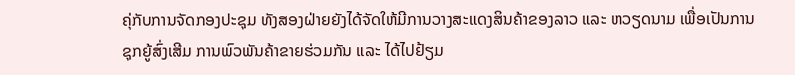ຄຸ່ກັບການຈັດກອງປະຊຸມ ທັງສອງຝ່າຍຍັງໄດ້ຈັດໃຫ້ມີການວາງສະແດງສິນຄ້າຂອງລາວ ແລະ ຫວຽດນາມ ເພື່ອເປັນການຊຸກຍູ້ສົ່ງເສີມ ການພົວພັນຄ້າຂາຍຮ່ວມກັນ ແລະ ໄດ້ໄປຢ້ຽມ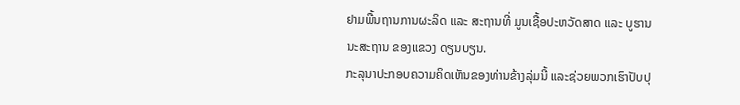ຢາມພື້ນຖານການຜະລິດ ແລະ ສະຖານທີ່ ມູນເຊື້ອປະຫວັດສາດ ແລະ ບູຮານນະສະຖານ ຂອງແຂວງ ດຽນບຽນ.
ກະລຸນາປະກອບຄວາມຄິດເຫັນຂອງທ່ານຂ້າງລຸ່ມນີ້ ແລະຊ່ວຍພວກເຮົາປັບປຸ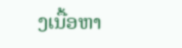ງເນື້ອຫາ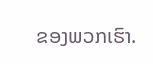ຂອງພວກເຮົາ.